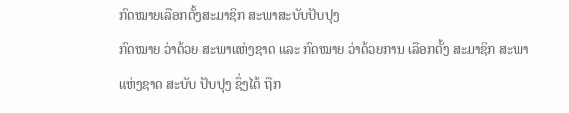ກົດໝາຍເລືອກຕັ້ງສະມາຊິກ ສະພາສະບັບປັບປຸງ
ກົດໝາຍ ວ່າດ້ວຍ ສະພາແຫ່ງຊາດ ແລະ ກົດໝາຍ ວ່າດ້ວຍການ ເລືອກຕັ້ງ ສະມາຊິກ ສະພາແຫ່ງຊາດ ສະບັບ ປັບປຸງ ຊຶ່ງໄດ້ ຖືກ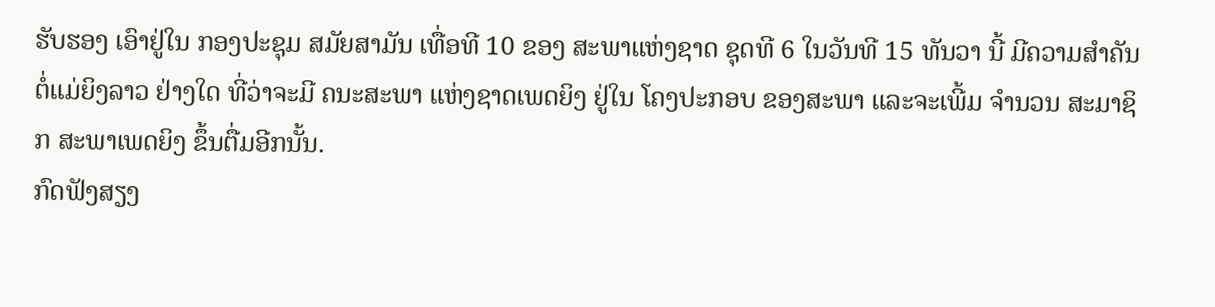ຮັບຮອງ ເອົາຢູ່ໃນ ກອງປະຊຸມ ສມັຍສາມັນ ເທື່ອທີ 10 ຂອງ ສະພາແຫ່ງຊາດ ຊຸດທີ 6 ໃນວັນທີ 15 ທັນວາ ນີ້ ມີຄວາມສໍາຄັນ ຕໍ່ແມ່ຍິງລາວ ຢ່າງໃດ ທີ່ວ່າຈະມີ ຄນະສະພາ ແຫ່ງຊາດເພດຍິງ ຢູ່ໃນ ໂຄງປະກອບ ຂອງສະພາ ແລະຈະເພີ້ມ ຈໍານວນ ສະມາຊິກ ສະພາເພດຍິງ ຂຶ້ນຕື່ມອີກນັ້ນ.
ກົດຟັງສຽງ